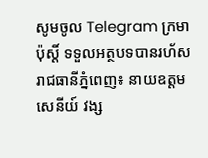សូមចូល Telegram ក្រមាប៉ុស្ដិ៍ ទទួលអត្ថបទបានរហ័ស
រាជធានីភ្នំពេញ៖ នាយឧត្តមសេនីយ៍ វង្ស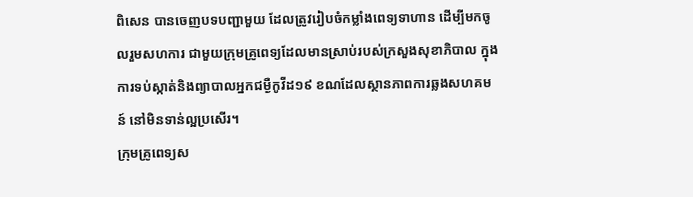ពិសេន បានចេញបទបញ្ជាមួយ ដែលត្រូវរៀបចំកម្លាំងពេទ្យទាហាន ដើម្បីមកចូលរួមសហការ ជាមួយក្រុមគ្រូពេទ្យដែលមានស្រាប់របស់ក្រសួងសុខាភិបាល ក្នុងការទប់ស្កាត់និងព្យាបាលអ្នកជម្ងឺកូវីដ១៩ ខណដែលស្ថានភាពការឆ្លងសហគមន៍ នៅមិនទាន់ល្អប្រសើរ។
ក្រុមគ្រូពេទ្យស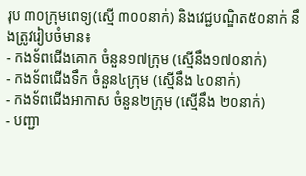រុប ៣០ក្រុមពេទ្យ(ស្មើ ៣០០នាក់) និងវេជ្ជបណ្ឌិត៥០នាក់ នឹងត្រូវរៀបចំមាន៖
- កងទ័ពជើងគោក ចំនួន១៧ក្រុម (ស្មើនឹង១៧០នាក់)
- កងទ័ពជើងទឹក ចំនួន៤ក្រុម (ស្មើនឹង ៤០នាក់)
- កងទ័ពជើងអាកាស ចំនួន២ក្រុម (ស្មើនឹង ២០នាក់)
- បញ្ជា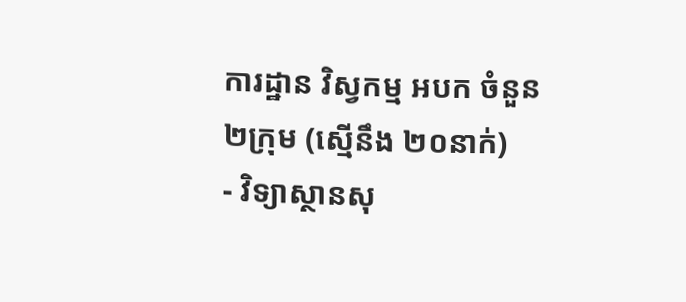ការដ្ឋាន វិស្វកម្ម អបក ចំនួន២ក្រុម (ស្មើនឹង ២០នាក់)
- វិទ្យាស្ថានសុ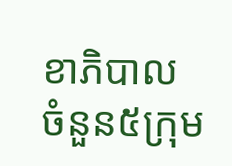ខាភិបាល ចំនួន៥ក្រុម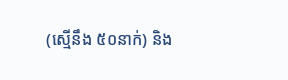(ស្មើនឹង ៥០នាក់) និង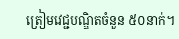ត្រៀមវេជ្ជបណ្ឌិតចំនួន ៥០នាក់។